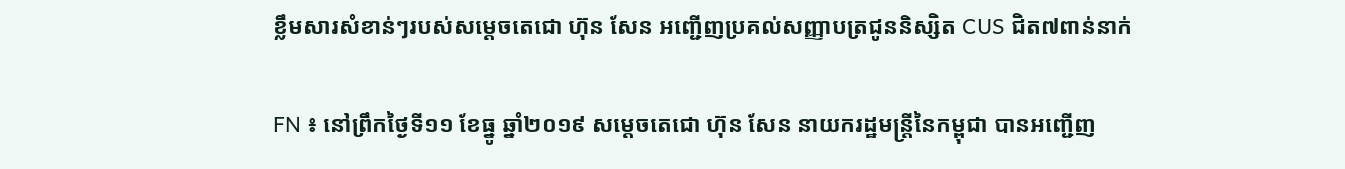ខ្លឹមសារសំខាន់ៗរបស់សម្តេចតេជោ ហ៊ុន សែន អញ្ជើញប្រគល់សញ្ញាបត្រជូននិស្សិត CUS ជិត៧ពាន់នាក់

FN ៖ នៅព្រឹកថ្ងៃទី១១ ខែធ្នូ ឆ្នាំ២០១៩ សម្តេចតេជោ ហ៊ុន សែន នាយករដ្ឋមន្រ្តីនៃកម្ពុជា បានអញ្ជើញ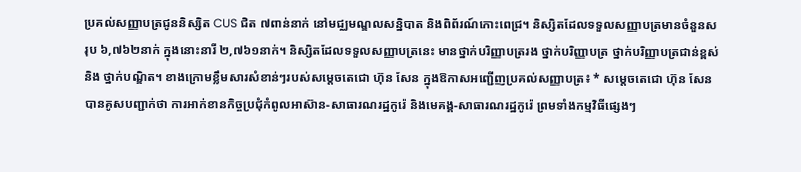ប្រគល់សញ្ញាបត្រជូននិស្សិត CUS ជិត ៧ពាន់នាក់ នៅមជ្ឈមណ្ឌលសន្និបាត និងពិព័រណ៍កោះពេជ្រ។ និស្សិតដែលទទួលសញ្ញាបត្រមានចំនួនសរុប ៦,៧៦២នាក់ ក្នុងនោះនារី ២,៧៦១នាក់។ និស្សិតដែលទទួលសញ្ញាបត្រនេះ មានថ្នាក់បរិញ្ញាបត្ររង ថ្នាក់បរិញ្ញាបត្រ ថ្នាក់បរិញ្ញាបត្រជាន់ខ្ពស់ និង ថ្នាក់បណ្ឌិត។ ខាងក្រោមខ្លឹមសារសំខាន់ៗរបស់សម្តេចតេជោ ហ៊ុន សែន ក្នុងឱកាសអញ្ជើញប្រគល់សញ្ញាបត្រ៖ * សម្តេចតេជោ ហ៊ុន សែន បានគូសបញ្ជាក់ថា ការអាក់ខានកិច្ចប្រជុំកំពូលអាស៊ាន-សាធារណរដ្ឋកូរ៉េ និងមេគង្គ-សាធារណរដ្ឋកូរ៉េ ព្រមទាំងកម្មវិធីផ្សេងៗ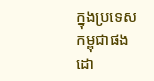ក្នុងប្រទេសកម្ពុជាផង ដោ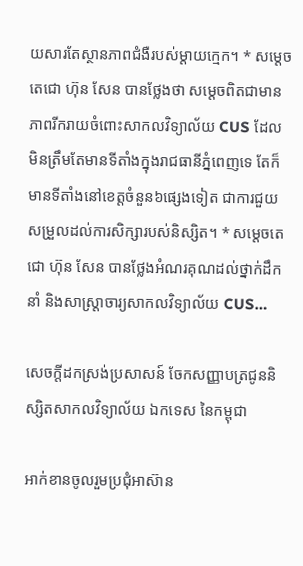យសារតែស្ថានភាពជំងឺរបស់ម្តាយក្មេក។ * សម្តេចតេជោ ហ៊ុន សែន បានថ្លែងថា សម្តេចពិតជាមានភាពរីករាយចំពោះសាកលវិទ្យាល័យ CUS ដែលមិនត្រឹមតែមានទីតាំងក្នុងរាជធានីភ្នំពេញទេ តែក៏មានទីតាំងនៅខេត្តចំនួន៦ផ្សេងទៀត ជាការជួយសម្រួលដល់ការសិក្សារបស់និស្សិត។ * សម្តេចតេជោ ហ៊ុន សែន បានថ្លែងអំណរគុណដល់ថ្នាក់ដឹកនាំ និងសាស្ត្រាចារ្យសាកលវិទ្យាល័យ CUS…

សេចក្តីដកស្រង់ប្រសាសន៍ ចែកសញ្ញាបត្រជូននិស្សិតសាកលវិទ្យាល័យ ឯកទេស នៃកម្ពុជា

អាក់ខានចូលរួមប្រជុំអាស៊ាន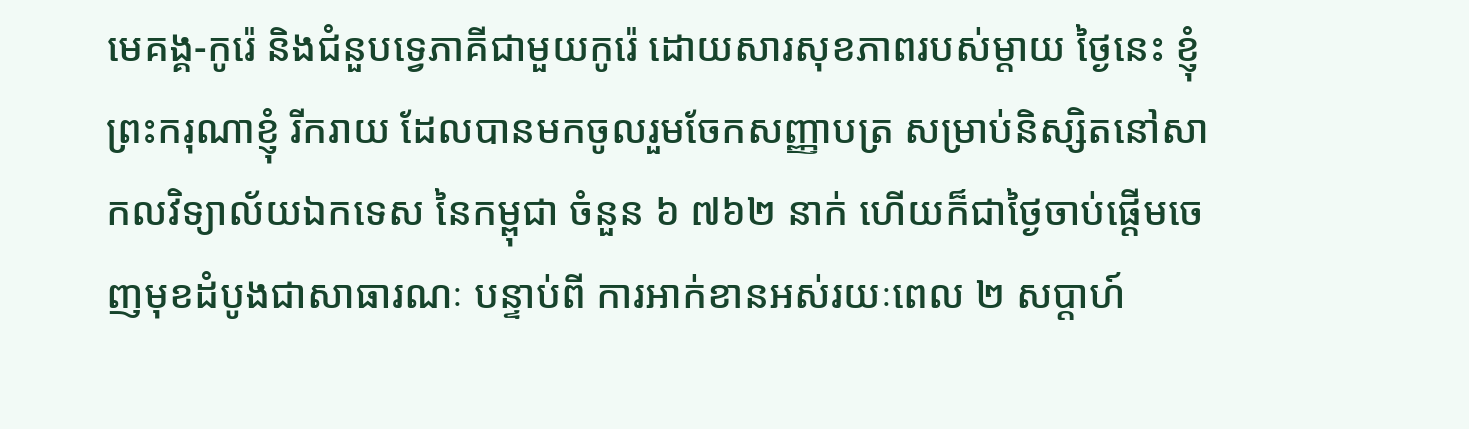មេគង្គ-កូរ៉េ និងជំនួបទ្វេភាគីជាមួយកូរ៉េ ដោយសារសុខភាពរបស់ម្តាយ ថ្ងៃនេះ ខ្ញុំព្រះករុណាខ្ញុំ រីករាយ ដែលបានមកចូលរួមចែកសញ្ញាបត្រ សម្រាប់និស្សិតនៅសាកលវិទ្យាល័យឯកទេស នៃកម្ពុជា ចំនួន ៦ ៧៦២ នាក់ ហើយក៏ជាថ្ងៃចាប់ផ្តើមចេញមុខដំបូងជាសាធារណៈ បន្ទាប់ពី ការអាក់ខានអស់រយៈពេល ២ សប្តាហ៍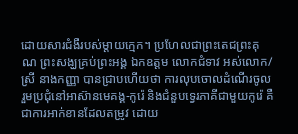ដោយសារជំងឺរបស់ម្តាយក្មេក។ ប្រហែលជាព្រះតេជព្រះគុណ ព្រះសង្ឃគ្រប់ព្រះអង្គ ឯកឧត្តម លោកជំទាវ អស់លោក/ស្រី នាងកញ្ញា បានជ្រាបហើយថា ការលុបចោលដំណើរចូលរួមប្រជុំនៅអាស៊ានមេគង្គ-កូរ៉េ និងជំនួបទ្វេរភាគីជាមួយកូរ៉េ គឺជាការអាក់ខានដែលតម្រូវ ដោយ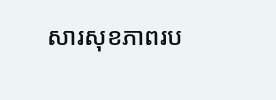សារសុខភាពរប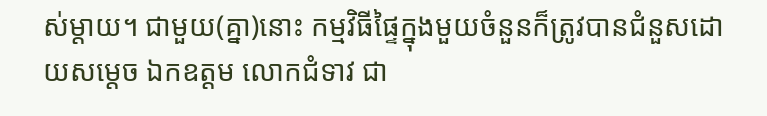ស់ម្តាយ។ ជាមួយ(គ្នា)នោះ កម្មវិធីផ្ទៃក្នុងមួយចំនួនក៏ត្រូវបានជំនួសដោយសម្តេច ឯកឧត្តម លោកជំទាវ ជា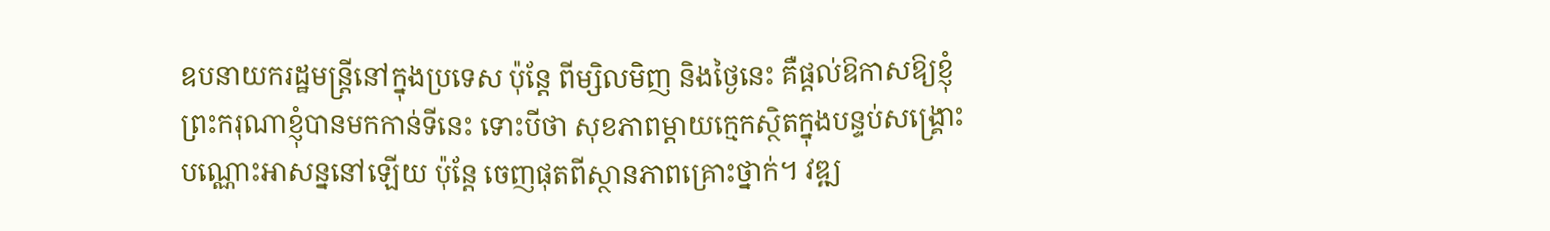ឧបនាយករដ្ឋមន្រ្តីនៅក្នុងប្រទេស ប៉ុន្តែ ពីម្សិលមិញ និងថ្ងៃនេះ គឺផ្តល់ឱកាសឱ្យខ្ញុំព្រះករុណាខ្ញុំបានមកកាន់ទីនេះ ទោះបីថា សុខភាពម្តាយក្មេកស្ថិតក្នុងបន្ទប់សង្គ្រោះបណ្ណោះអាសន្ននៅឡើយ ប៉ុន្តែ ចេញផុតពីស្ថានភាពគ្រោះថ្នាក់។ វឌ្ឍ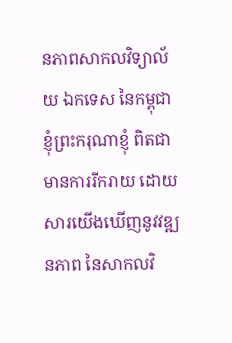នភាពសាកលវិទ្យាល័យ ឯកទេស នៃកម្ពុជា ខ្ញុំព្រះករុណាខ្ញុំ ពិតជាមានការរីករាយ ដោយសារយើងឃើញនូវវឌ្ឍនភាព នៃសាកលវិ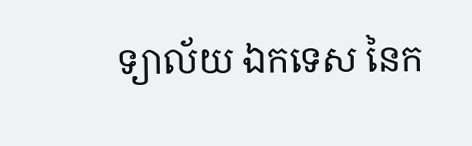ទ្យាល័យ ឯកទេស នៃក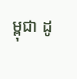ម្ពុជា ដូ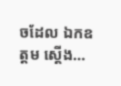ចដែល ឯកឧត្តម ស្តើង…